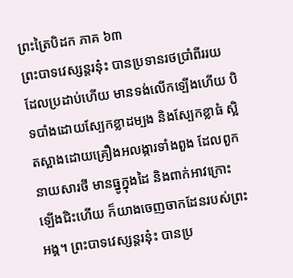ព្រះត្រៃបិដក ភាគ ៦៣
ព្រះបាទវេស្សន្តរនុ៎ះ បានប្រទានរថប្រាំពីររយ ដែលប្រដាប់ហើយ មានទង់លើកឡើងហើយ បិទបាំងដោយស្បែកខ្លាដម្បង និងសែ្បកខ្លាធំ ស្អិតស្អាងដោយគ្រឿងអលង្ការទាំងពួង ដែលពួកនាយសារថី មានធ្នូក្នុងដៃ និងពាក់អាវក្រោះ ឡើងជិះហើយ ក៏យាងចេញចាកដែនរបស់ព្រះអង្គ។ ព្រះបាទវេស្សន្តរនុ៎ះ បានប្រ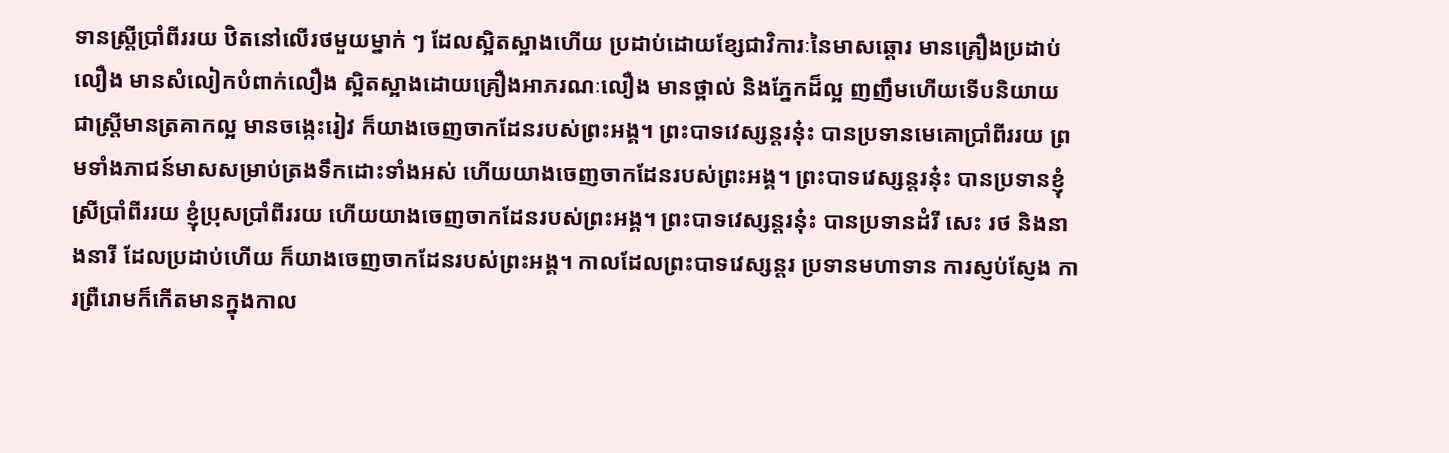ទានស្ត្រីប្រាំពីររយ ឋិតនៅលើរថមួយម្នាក់ ៗ ដែលស្អិតស្អាងហើយ ប្រដាប់ដោយខែ្សជាវិការៈនៃមាសឆ្ដោរ មានគ្រឿងប្រដាប់លឿង មានសំលៀកបំពាក់លឿង ស្អិតស្អាងដោយគ្រឿងអាភរណៈលឿង មានថ្ពាល់ និងភែ្នកដ៏ល្អ ញញឹមហើយទើបនិយាយ ជាស្រ្តីមានត្រគាកល្អ មានចង្កេះរៀវ ក៏យាងចេញចាកដែនរបស់ព្រះអង្គ។ ព្រះបាទវេស្សន្តរនុ៎ះ បានប្រទានមេគោប្រាំពីររយ ព្រមទាំងភាជន៍មាសសម្រាប់ត្រងទឹកដោះទាំងអស់ ហើយយាងចេញចាកដែនរបស់ព្រះអង្គ។ ព្រះបាទវេស្សន្តរនុ៎ះ បានប្រទានខ្ញុំស្រីប្រាំពីររយ ខ្ញុំប្រុសប្រាំពីររយ ហើយយាងចេញចាកដែនរបស់ព្រះអង្គ។ ព្រះបាទវេស្សន្តរនុ៎ះ បានប្រទានដំរី សេះ រថ និងនាងនារី ដែលប្រដាប់ហើយ ក៏យាងចេញចាកដែនរបស់ព្រះអង្គ។ កាលដែលព្រះបាទវេស្សន្តរ ប្រទានមហាទាន ការស្ញប់ស្ញែង ការព្រឺរោមក៏កើតមានក្នុងកាល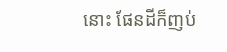នោះ ផែនដីក៏ញប់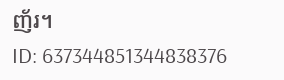ញ័រ។
ID: 637344851344838376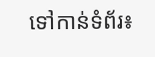ទៅកាន់ទំព័រ៖